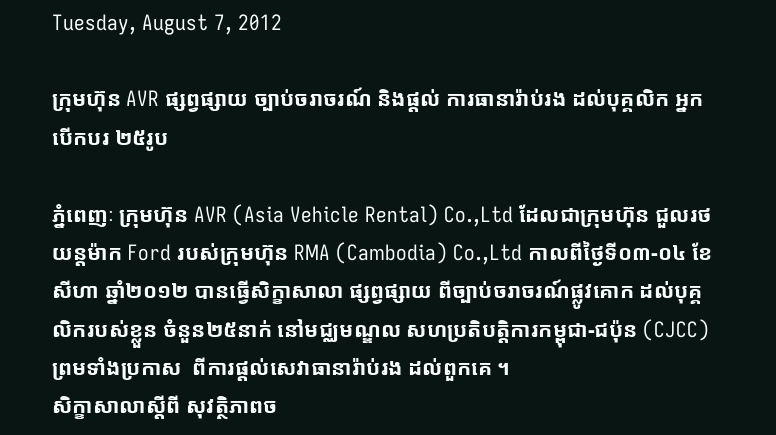Tuesday, August 7, 2012

ក្រុមហ៊ុន AVR ផ្សព្វផ្សាយ ច្បាប់ចរាចរណ៍ និងផ្តល់ ការធានារ៉ាប់រង ដល់បុគ្គលិក អ្នកបើកបរ ២៥រូប

ភ្នំពេញៈ ក្រុមហ៊ុន AVR (Asia Vehicle Rental) Co.,Ltd ដែលជាក្រុមហ៊ុន ជួលរថយន្តម៉ាក Ford របស់ក្រុមហ៊ុន RMA (Cambodia) Co.,Ltd កាលពីថ្ងៃទី០៣-០៤ ខែសីហា ឆ្នាំ២០១២ បានធ្វើសិក្ខាសាលា ផ្សព្វផ្សាយ ពីច្បាប់ចរាចរណ៍ផ្លូវគោក ដល់បុគ្គលិករបស់ខ្លួន ចំនួន២៥នាក់ នៅមជ្ឈមណ្ឌល សហប្រតិបត្តិការកម្ពុជា-ជប៉ុន (CJCC) ព្រមទាំងប្រកាស  ពីការផ្តល់សេវាធានារ៉ាប់រង ដល់ពួកគេ ។
សិក្ខាសាលាស្តីពី សុវត្ថិភាពច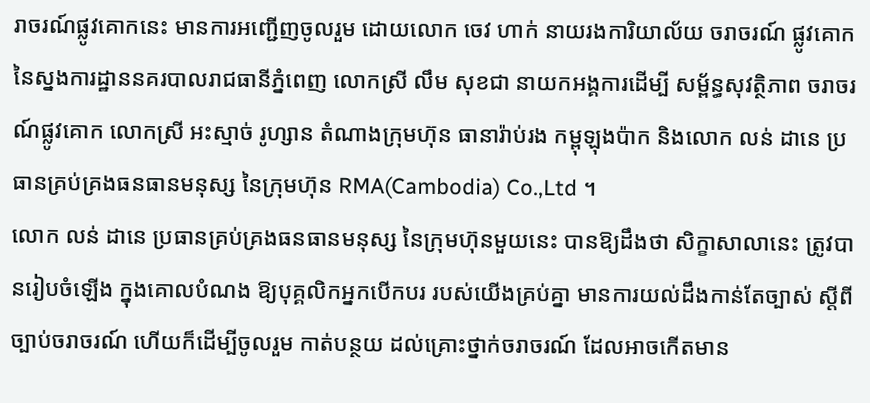រាចរណ៍ផ្លូវគោកនេះ មានការអញ្ជើញចូលរួម ដោយលោក ចេវ ហាក់ នាយរងការិយាល័យ ចរាចរណ៍ ផ្លូវគោក នៃស្នងការដ្ឋាននគរបាលរាជធានីភ្នំពេញ លោកស្រី លឹម សុខជា នាយកអង្គការដើម្បី សម្ព័ន្ធសុវត្ថិភាព ចរាចរណ៍ផ្លូវគោក លោកស្រី អះស្មាច់ រូហ្សាន តំណាងក្រុមហ៊ុន ធានារ៉ាប់រង កម្ពុឡុងប៉ាក និងលោក លន់ ដានេ ប្រធានគ្រប់គ្រងធនធានមនុស្ស នៃក្រុមហ៊ុន RMA(Cambodia) Co.,Ltd ។
លោក លន់ ដានេ ប្រធានគ្រប់គ្រងធនធានមនុស្ស នៃក្រុមហ៊ុនមួយនេះ បានឱ្យដឹងថា សិក្ខាសាលានេះ ត្រូវបានរៀបចំឡើង ក្នុងគោលបំណង ឱ្យបុគ្គលិកអ្នកបើកបរ របស់យើងគ្រប់គ្នា មានការយល់ដឹងកាន់តែច្បាស់ ស្តីពី ច្បាប់ចរាចរណ៍ ហើយក៏ដើម្បីចូលរួម កាត់បន្ថយ ដល់គ្រោះថ្នាក់ចរាចរណ៍ ដែលអាចកើតមាន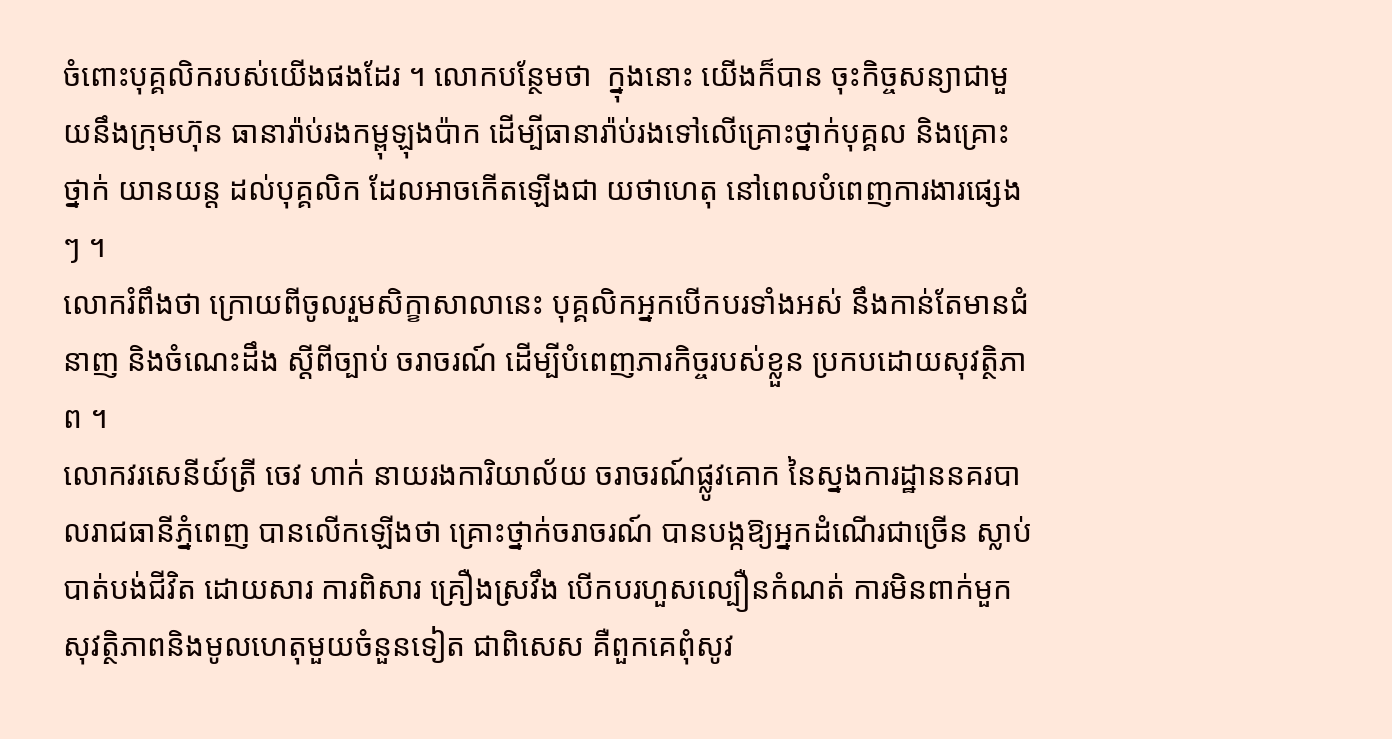ចំពោះបុគ្គលិករបស់យើងផងដែរ ។ លោកបន្ថែមថា  ក្នុងនោះ យើងក៏បាន ចុះកិច្ចសន្យាជាមួយនឹងក្រុមហ៊ុន ធានារ៉ាប់រងកម្ពុឡុងប៉ាក ដើម្បីធានារ៉ាប់រងទៅលើគ្រោះថ្នាក់បុគ្គល និងគ្រោះថ្នាក់ យានយន្ត ដល់បុគ្គលិក ដែលអាចកើតឡើងជា យថាហេតុ នៅពេលបំពេញការងារផ្សេងៗ ។
លោករំពឹងថា ក្រោយពីចូលរួមសិក្ខាសាលានេះ បុគ្គលិកអ្នកបើកបរទាំងអស់ នឹងកាន់តែមានជំនាញ និងចំណេះដឹង ស្តីពីច្បាប់ ចរាចរណ៍ ដើម្បីបំពេញភារកិច្ចរបស់ខ្លួន ប្រកបដោយសុវត្ថិភាព ។
លោកវរសេនីយ៍ត្រី ចេវ ហាក់ នាយរងការិយាល័យ ចរាចរណ៍ផ្លូវគោក នៃស្នងការដ្ឋាននគរបាលរាជធានីភ្នំពេញ បានលើកឡើងថា គ្រោះថ្នាក់ចរាចរណ៍ បានបង្កឱ្យអ្នកដំណើរជាច្រើន ស្លាប់បាត់បង់ជីវិត ដោយសារ ការពិសារ គ្រឿងស្រវឹង បើកបរហួសល្បឿនកំណត់ ការមិនពាក់មួកសុវត្ថិភាពនិងមូលហេតុមួយចំនួនទៀត ជាពិសេស គឺពួកគេពុំសូវ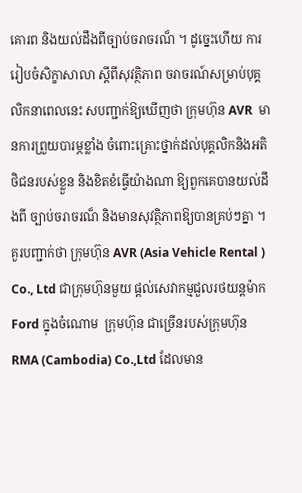គោរព និងយល់ដឹងពីច្បាប់ចរាចរណ៏ ។ ដូច្នេះហើយ ការរៀបចំសិក្ខាសាលា ស្តីពីសុវត្ថិភាព ចរាចរណ៍សម្រាប់បុគ្គលិកនាពេលនេះ សបញ្ជាក់ឱ្យឃើញថា ក្រុមហ៊ុន AVR  មានការព្រួយបារម្ភខ្លាំង ចំពោះគ្រោះថ្នាក់ដល់បុគ្គលិកនិងអតិថិជនរបស់ខ្លួន និងខិតខំធ្វើយ៉ាងណា ឱ្យពួកគេបានយល់ដឹងពី ច្បាប់ចរាចរណ៏ និងមានសុវត្ថិភាពឱ្យបានគ្រប់ៗគ្នា ។
គួរបញ្ជាក់ថា ក្រុមហ៊ុន AVR (Asia Vehicle Rental ) Co., Ltd ជាក្រុមហ៊ុនមួយ ផ្តល់សេវាកម្មជួលរថយន្តម៉ាក Ford ក្នុងចំណោម  ក្រុមហ៊ុន ជាច្រើនរបស់ក្រុមហ៊ុន RMA (Cambodia) Co.,Ltd ដែលមាន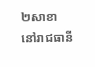២សាខា នៅរាជធានី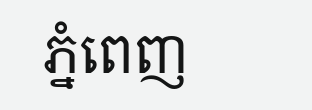ភ្នំពេញ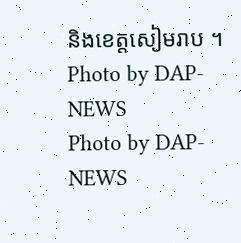និងខេត្តសៀមរាប ។
Photo by DAP-NEWS
Photo by DAP-NEWS